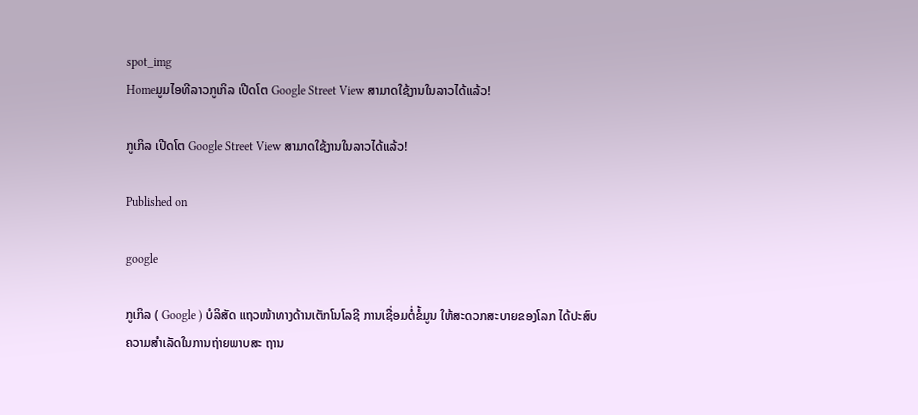spot_img
Homeມູມໄອທີລາວກູເກິລ ເປີດໂຕ Google Street View ສາມາດໃຊ້ງານໃນລາວໄດ້ແລ້ວ!

ກູເກິລ ເປີດໂຕ Google Street View ສາມາດໃຊ້ງານໃນລາວໄດ້ແລ້ວ!

Published on

google

ກູເກິລ ( Google ) ບໍລິສັດ ແຖວໜ້າທາງດ້ານເຕັກໂນໂລຊີ ການເຊື່ອມຕໍ່ຂໍ້ມູນ ໃຫ້ສະດວກສະບາຍຂອງໂລກ ໄດ້ປະສົບຄວາມສຳເລັດໃນການຖ່າຍພາບສະ ຖານ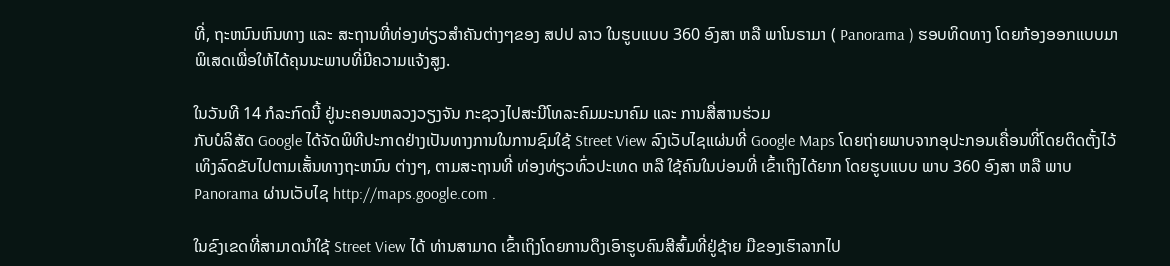ທີ່, ຖະຫນົນຫົນທາງ ແລະ ສະຖານທີ່ທ່ອງທ່ຽວສຳຄັນຕ່າງໆຂອງ ສປປ ລາວ ໃນຮູບແບບ 360 ອົງສາ ຫລື ພາໂນຣາມາ ( Panorama ) ຮອບທິດທາງ ໂດຍກ້ອງອອກແບບມາພິເສດເພື່ອໃຫ້ໄດ້ຄຸນນະພາບທີ່ມີຄວາມແຈ້ງສູງ.

ໃນວັນທີ 14 ກໍລະກົດນີ້ ຢູ່ນະຄອນຫລວງວຽງຈັນ ກະຊວງໄປສະນີໂທລະຄົມມະນາຄົມ ແລະ ການສື່ສານຮ່ວມ
ກັບບໍລິສັດ Google ໄດ້ຈັດພິທີປະກາດຢ່າງເປັນທາງການໃນການຊົມໃຊ້ Street View ລົງເວັບໄຊແຜ່ນທີ່ Google Maps ໂດຍຖ່າຍພາບຈາກອຸປະກອນເຄື່ອນທີ່ໂດຍຕິດຕັ້ງໄວ້ເທິງລົດຂັບໄປຕາມເສັ້ນທາງຖະຫນົນ ຕ່າງໆ, ຕາມສະຖານທີ່ ທ່ອງທ່ຽວທົ່ວປະເທດ ຫລື ໃຊ້ຄົນໃນບ່ອນທີ່ ເຂົ້າເຖິງໄດ້ຍາກ ໂດຍຮູບແບບ ພາບ 360 ອົງສາ ຫລື ພາບ Panorama ຜ່ານເວັບໄຊ http://maps.google.com .

ໃນຂົງເຂດທີ່ສາມາດນຳໃຊ້ Street View ໄດ້ ທ່ານສາມາດ ເຂົ້າເຖິງໂດຍການດຶງເອົາຮູບຄົນສີສົ້ມທີ່ຢູ່ຊ້າຍ ມືຂອງເຮົາລາກໄປ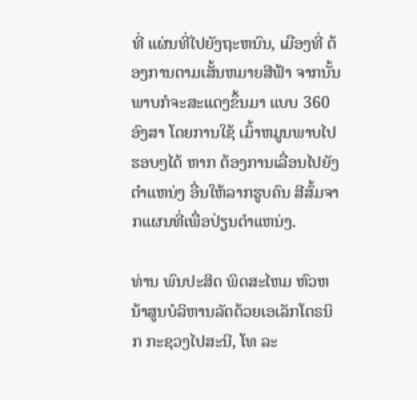ທີ່ ແຜ່ນທີ່ໄປຍັງຖະຫນົນ, ເມືອງທີ່ ຕ້ອງການຕາມເສັ້ນຫມາຍສີຟ້າ ຈາກນັ້ນພາບກໍຈະສະແດງຂຶ້ນມາ ແບບ 360 ອົງສາ ໂດຍການໃຊ້ ເມົ້າຫມູນພາບໄປຮອບໆໄດ້ ຫາກ ຕ້ອງການເລື່ອນໄປຍັງຕຳແຫນ່ງ ອື່ນໃຫ້ລາກຮູບຄົນ ສີສົ້ມຈາກແຜນທີ່ເພື່ອປ່ຽນຕຳແຫນ່ງ.

ທ່ານ ພົນປະສິດ ພິດສະໄຫມ ຫົວຫນ້າສູນບໍລິຫານລັດດ້ວຍເອເລັກໂຕຣນິກ ກະຊວງໄປສະນີ, ໂທ ລະ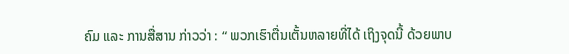ຄົມ ແລະ ການສື່ສານ ກ່າວວ່າ : “ ພວກເຮົາຕື່ນເຕັ້ນຫລາຍທີ່ໄດ້ ເຖິງຈຸດນີ້ ດ້ວຍພາບ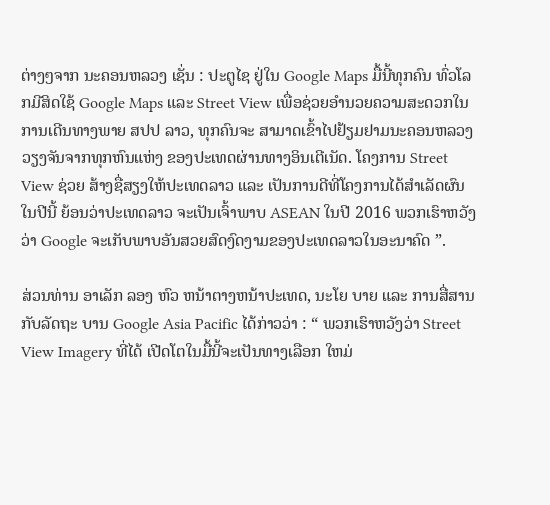ຕ່າງໆຈາກ ນະຄອນຫລວງ ເຊັ່ນ : ປະຕູໄຊ ຢູ່ໃນ Google Maps ມື້ນີ້ທຸກຄົນ ທົ່ວໂລກມີສິດໃຊ້ Google Maps ແລະ Street View ເພື່ອຊ່ວຍອຳນວຍຄວາມສະດວກໃນການເດີນທາງພາຍ ສປປ ລາວ, ທຸກຄົນຈະ ສາມາດເຂົ້າໄປຢ້ຽມຢາມນະຄອນຫລວງວຽງຈັນຈາກທຸກຫົນແຫ່ງ ຂອງປະເທດຜ່ານທາງອິນເຕີເນັດ. ໂຄງການ Street View ຊ່ວຍ ສ້າງຊື່ສຽງໃຫ້ປະເທດລາວ ແລະ ເປັນການດີທີ່ໂຄງການໄດ້ສຳເລັດຜົນໃນປີນີ້ ຍ້ອນວ່າປະເທດລາວ ຈະເປັນເຈົ້າພາບ ASEAN ໃນປີ 2016 ພວກເຮົາຫວັງວ່າ Google ຈະເກັບພາບອັນສວຍສົດງົດງາມຂອງປະເທດລາວໃນອະນາຄົດ ”.

ສ່ວນທ່ານ ອາເລັກ ລອງ ຫົວ ຫນ້າຕາງຫນ້າປະເທດ, ນະໂຍ ບາຍ ແລະ ການສື່ສານກັບລັດຖະ ບານ Google Asia Pacific ໄດ້ກ່າວວ່າ : “ ພວກເຮົາຫວັງວ່າ Street View Imagery ທີ່ໄດ້ ເປີດໂຕໃນມື້ນີ້ຈະເປັນທາງເລືອກ ໃຫມ່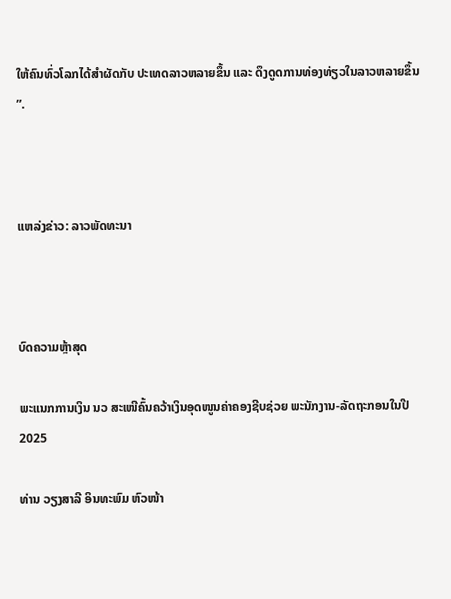ໃຫ້ຄົນທົ່ວໂລກໄດ້ສຳຜັດກັບ ປະເທດລາວຫລາຍຂຶ້ນ ແລະ ດຶງດູດການທ່ອງທ່ຽວໃນລາວຫລາຍຂຶ້ນ ”.



ແຫລ່ງຂ່າວ: ລາວພັດທະນາ



ບົດຄວາມຫຼ້າສຸດ

ພະແນກການເງິນ ນວ ສະເໜີຄົ້ນຄວ້າເງິນອຸດໜູນຄ່າຄອງຊີບຊ່ວຍ ພະນັກງານ-ລັດຖະກອນໃນປີ 2025

ທ່ານ ວຽງສາລີ ອິນທະພົມ ຫົວໜ້າ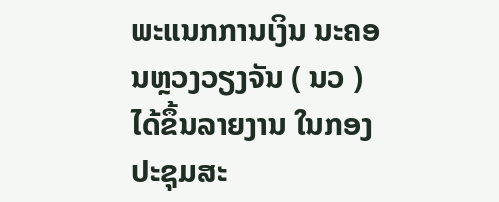ພະແນກການເງິນ ນະຄອນຫຼວງວຽງຈັນ ( ນວ ) ໄດ້ຂຶ້ນລາຍງານ ໃນກອງປະຊຸມສະ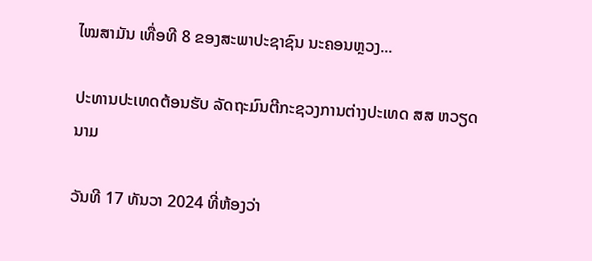ໄໝສາມັນ ເທື່ອທີ 8 ຂອງສະພາປະຊາຊົນ ນະຄອນຫຼວງ...

ປະທານປະເທດຕ້ອນຮັບ ລັດຖະມົນຕີກະຊວງການຕ່າງປະເທດ ສສ ຫວຽດນາມ

ວັນທີ 17 ທັນວາ 2024 ທີ່ຫ້ອງວ່າ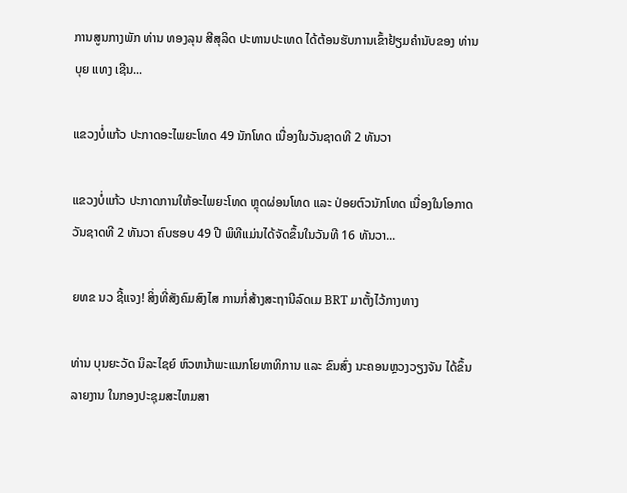ການສູນກາງພັກ ທ່ານ ທອງລຸນ ສີສຸລິດ ປະທານປະເທດ ໄດ້ຕ້ອນຮັບການເຂົ້າຢ້ຽມຄຳນັບຂອງ ທ່ານ ບຸຍ ແທງ ເຊີນ...

ແຂວງບໍ່ແກ້ວ ປະກາດອະໄພຍະໂທດ 49 ນັກໂທດ ເນື່ອງໃນວັນຊາດທີ 2 ທັນວາ

ແຂວງບໍ່ແກ້ວ ປະກາດການໃຫ້ອະໄພຍະໂທດ ຫຼຸດຜ່ອນໂທດ ແລະ ປ່ອຍຕົວນັກໂທດ ເນື່ອງໃນໂອກາດວັນຊາດທີ 2 ທັນວາ ຄົບຮອບ 49 ປີ ພິທີແມ່ນໄດ້ຈັດຂຶ້ນໃນວັນທີ 16 ທັນວາ...

ຍທຂ ນວ ຊີ້ແຈງ! ສິ່ງທີ່ສັງຄົມສົງໄສ ການກໍ່ສ້າງສະຖານີລົດເມ BRT ມາຕັ້ງໄວ້ກາງທາງ

ທ່ານ ບຸນຍະວັດ ນິລະໄຊຍ໌ ຫົວຫນ້າພະແນກໂຍທາທິການ ແລະ ຂົນສົ່ງ ນະຄອນຫຼວງວຽງຈັນ ໄດ້ຂຶ້ນລາຍງານ ໃນກອງປະຊຸມສະໄຫມສາ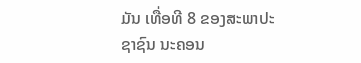ມັນ ເທື່ອທີ 8 ຂອງສະພາປະຊາຊົນ ນະຄອນ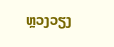ຫຼວງວຽງ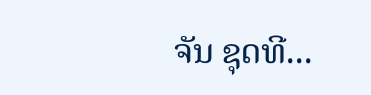ຈັນ ຊຸດທີ...